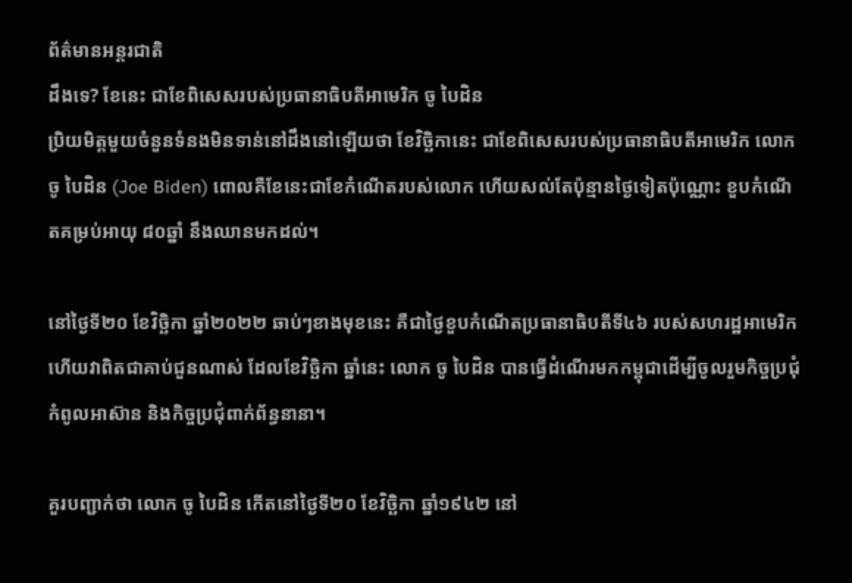ព័ត៌មានអន្ដរជាតិ
ដឹងទេ? ខែនេះ ជាខែពិសេសរបស់ប្រធានាធិបតីអាមេរិក ចូ បៃដិន
ប្រិយមិត្តមួយចំនួនទំនងមិនទាន់នៅដឹងនៅឡើយថា ខែវិច្ឆិកានេះ ជាខែពិសេសរបស់ប្រធានាធិបតីអាមេរិក លោក ចូ បៃដិន (Joe Biden) ពោលគឺខែនេះជាខែកំណើតរបស់លោក ហើយសល់តែប៉ុន្មានថ្ងៃទៀតប៉ុណ្ណោះ ខួបកំណើតគម្រប់អាយុ ៨០ឆ្នាំ នឹងឈានមកដល់។

នៅថ្ងៃទី២០ ខែវិច្ឆិកា ឆ្នាំ២០២២ ឆាប់ៗខាងមុខនេះ គឺជាថ្ងៃខួបកំណើតប្រធានាធិបតីទី៤៦ របស់សហរដ្ឋអាមេរិក ហើយវាពិតជាគាប់ជួនណាស់ ដែលខែវិច្ឆិកា ឆ្នាំនេះ លោក ចូ បៃដិន បានធ្វើដំណើរមកកម្ពុជាដើម្បីចូលរួមកិច្ចប្រជុំកំពូលអាស៊ាន និងកិច្ចប្រជុំពាក់ព័ន្ធនានា។

គួរបញ្ជាក់ថា លោក ចូ បៃដិន កើតនៅថ្ងៃទី២០ ខែវិច្ឆិកា ឆ្នាំ១៩៤២ នៅ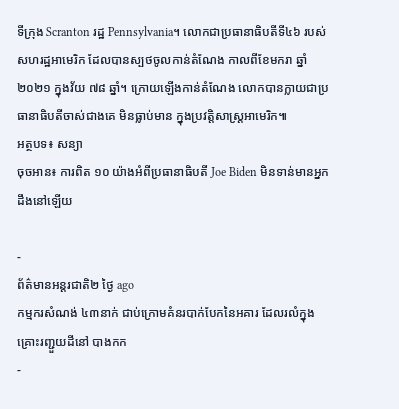ទីក្រុង Scranton រដ្ឋ Pennsylvania។ លោកជាប្រធានាធិបតីទី៤៦ របស់សហរដ្ឋអាមេរិក ដែលបានស្បថចូលកាន់តំណែង កាលពីខែមករា ឆ្នាំ ២០២១ ក្នុងវ័យ ៧៨ ឆ្នាំ។ ក្រោយឡើងកាន់តំណែង លោកបានក្លាយជាប្រធានាធិបតីចាស់ជាងគេ មិនធ្លាប់មាន ក្នុងប្រវត្តិសាស្ត្រអាមេរិក៕
អត្ថបទ៖ សន្យា
ចុចអាន៖ ការពិត ១០ យ៉ាងអំពីប្រធានាធិបតី Joe Biden មិនទាន់មានអ្នកដឹងនៅឡើយ

-
ព័ត៌មានអន្ដរជាតិ២ ថ្ងៃ ago
កម្មករសំណង់ ៤៣នាក់ ជាប់ក្រោមគំនរបាក់បែកនៃអគារ ដែលរលំក្នុងគ្រោះរញ្ជួយដីនៅ បាងកក
-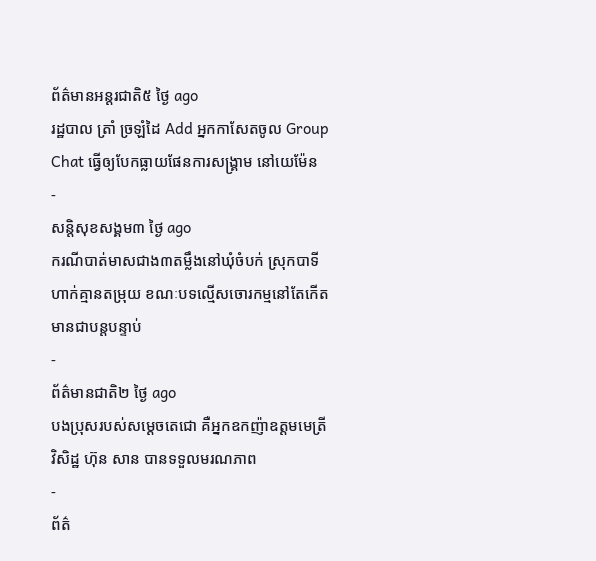ព័ត៌មានអន្ដរជាតិ៥ ថ្ងៃ ago
រដ្ឋបាល ត្រាំ ច្រឡំដៃ Add អ្នកកាសែតចូល Group Chat ធ្វើឲ្យបែកធ្លាយផែនការសង្គ្រាម នៅយេម៉ែន
-
សន្តិសុខសង្គម៣ ថ្ងៃ ago
ករណីបាត់មាសជាង៣តម្លឹងនៅឃុំចំបក់ ស្រុកបាទី ហាក់គ្មានតម្រុយ ខណៈបទល្មើសចោរកម្មនៅតែកើតមានជាបន្តបន្ទាប់
-
ព័ត៌មានជាតិ២ ថ្ងៃ ago
បងប្រុសរបស់សម្ដេចតេជោ គឺអ្នកឧកញ៉ាឧត្តមមេត្រីវិសិដ្ឋ ហ៊ុន សាន បានទទួលមរណភាព
-
ព័ត៌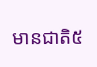មានជាតិ៥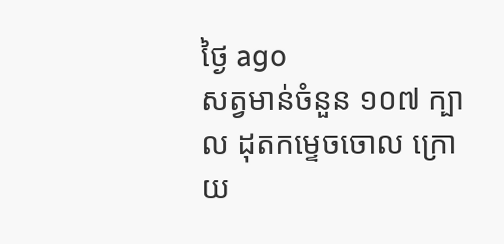ថ្ងៃ ago
សត្វមាន់ចំនួន ១០៧ ក្បាល ដុតកម្ទេចចោល ក្រោយ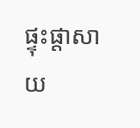ផ្ទុះផ្ដាសាយ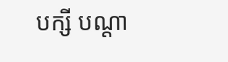បក្សី បណ្តា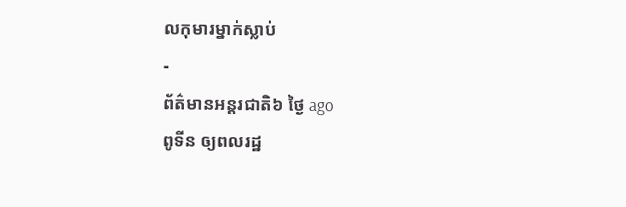លកុមារម្នាក់ស្លាប់
-
ព័ត៌មានអន្ដរជាតិ៦ ថ្ងៃ ago
ពូទីន ឲ្យពលរដ្ឋ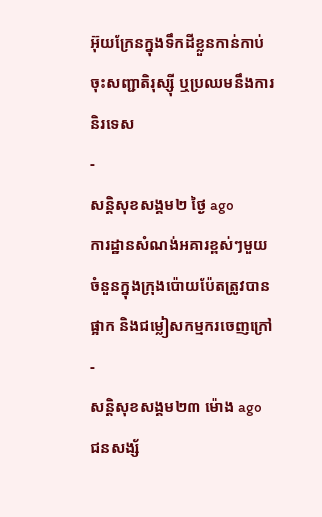អ៊ុយក្រែនក្នុងទឹកដីខ្លួនកាន់កាប់ ចុះសញ្ជាតិរុស្ស៊ី ឬប្រឈមនឹងការនិរទេស
-
សន្តិសុខសង្គម២ ថ្ងៃ ago
ការដ្ឋានសំណង់អគារខ្ពស់ៗមួយចំនួនក្នុងក្រុងប៉ោយប៉ែតត្រូវបានផ្អាក និងជម្លៀសកម្មករចេញក្រៅ
-
សន្តិសុខសង្គម២៣ ម៉ោង ago
ជនសង្ស័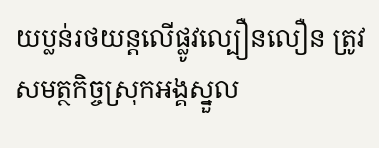យប្លន់រថយន្តលើផ្លូវល្បឿនលឿន ត្រូវសមត្ថកិច្ចស្រុកអង្គស្នួល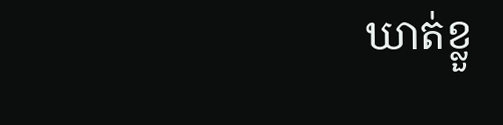ឃាត់ខ្លួ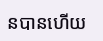នបានហើយ